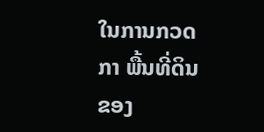ໃນການກວດກາ ພື້ນທີ່ດິນ ຂອງ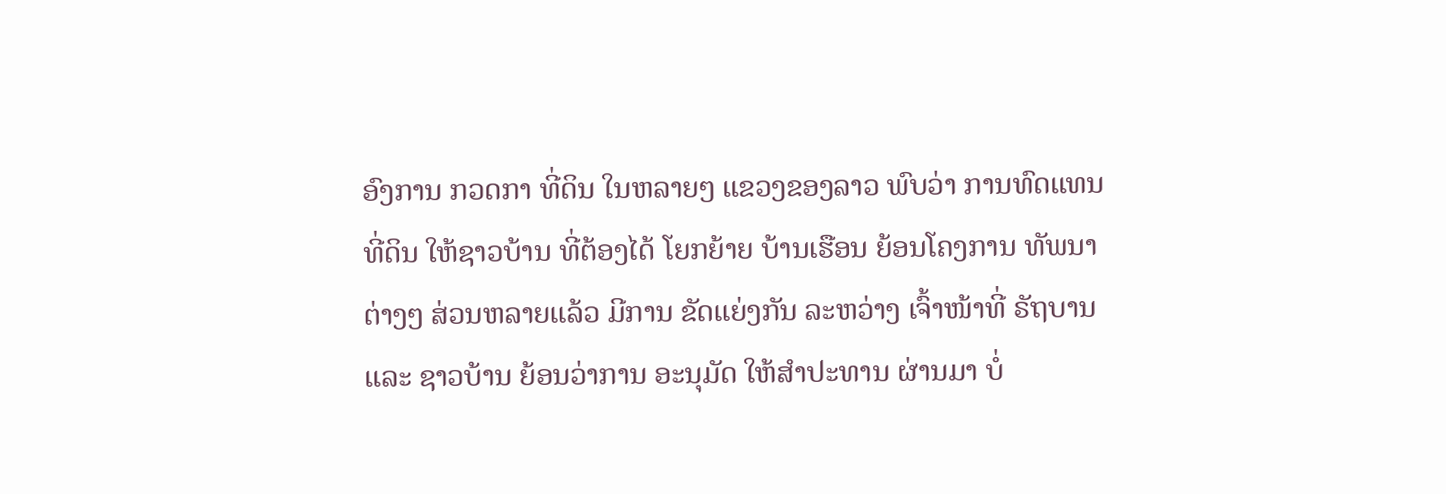ອົງການ ກວດກາ ທີ່ດິນ ໃນຫລາຍໆ ແຂວງຂອງລາວ ພົບວ່າ ການທົດແທນ ທີ່ດິນ ໃຫ້ຊາວບ້ານ ທີ່ຕ້ອງໄດ້ ໂຍກຍ້າຍ ບ້ານເຮືອນ ຍ້ອນໂຄງການ ທັພນາຕ່າງໆ ສ່ວນຫລາຍແລ້ວ ມີການ ຂັດແຍ່ງກັນ ລະຫວ່າງ ເຈົ້າໜ້າທີ່ ຣັຖບານ ແລະ ຊາວບ້ານ ຍ້ອນວ່າການ ອະນຸມັດ ໃຫ້ສໍາປະທານ ຜ່ານມາ ບໍ່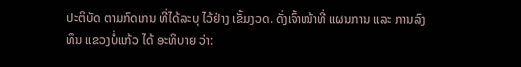ປະຕິບັດ ຕາມກົດເກນ ທີ່ໄດ້ລະບຸ ໄວ້ຢ່າງ ເຂັ້ມງວດ. ດັ່ງເຈົ້າໜ້າທີ່ ແຜນການ ແລະ ການລົງທຶນ ແຂວງບໍ່ແກ້ວ ໄດ້ ອະທິບາຍ ວ່າ: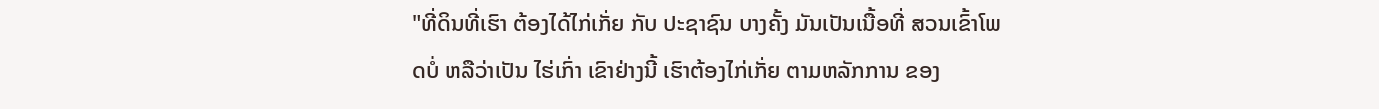"ທີ່ດິນທີ່ເຮົາ ຕ້ອງໄດ້ໄກ່ເກັ່ຍ ກັບ ປະຊາຊົນ ບາງຄັ້ງ ມັນເປັນເນື້ອທີ່ ສວນເຂົ້າໂພດບໍ່ ຫລືວ່າເປັນ ໄຮ່ເກົ່າ ເຂົາຢ່າງນີ້ ເຮົາຕ້ອງໄກ່ເກັ່ຍ ຕາມຫລັກການ ຂອງ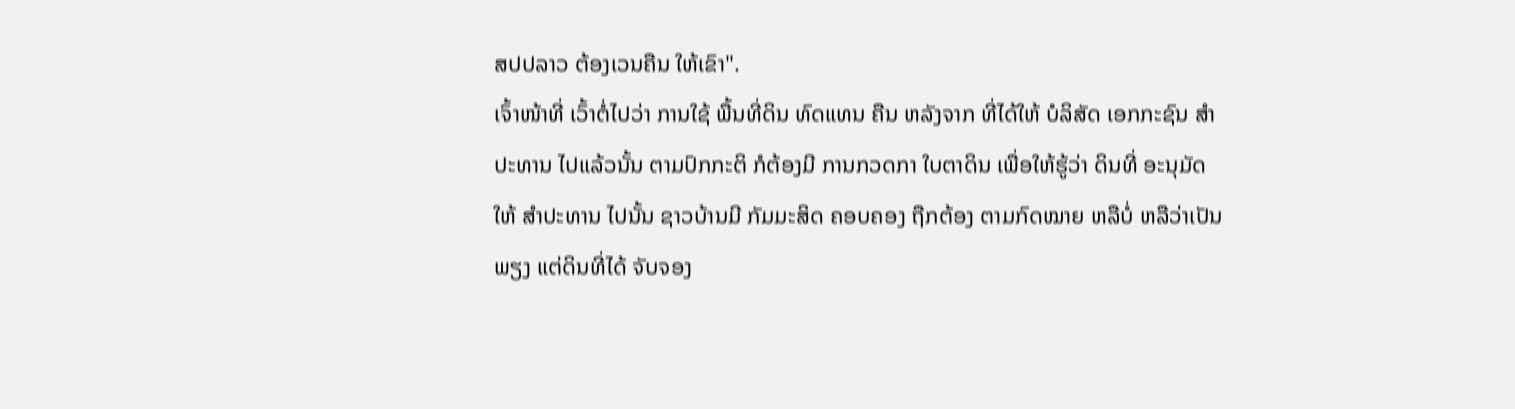ສປປລາວ ຕ້ອງເວນຄືນ ໃຫ້ເຂົາ".
ເຈົ້າໜ້າທີ່ ເວົ້າຕໍ່ໄປວ່າ ການໃຊ້ ພື້ນທີ່ດິນ ທົດແທນ ຄືນ ຫລັງຈາກ ທີ່ໄດ້ໃຫ້ ບໍລິສັດ ເອກກະຊົນ ສໍາປະທານ ໄປແລ້ວນັ້ນ ຕາມປົກກະຕິ ກໍຕ້ອງມີ ການກວດກາ ໃບຕາດິນ ເພື່ອໃຫ້ຮູ້ວ່າ ດິນທີ່ ອະນຸມັດ ໃຫ້ ສໍາປະທານ ໄປນັ້ນ ຊາວບ້ານມີ ກັມມະສິດ ຄອບຄອງ ຖືກຕ້ອງ ຕາມກົດໝາຍ ຫລືບໍ່ ຫລືວ່າເປັນພຽງ ແຕ່ດິນທີ່ໄດ້ ຈັບຈອງ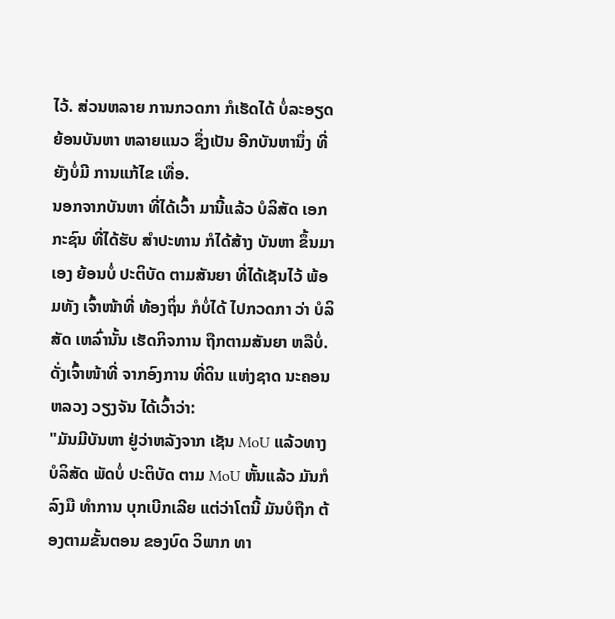ໄວ້. ສ່ວນຫລາຍ ການກວດກາ ກໍເຮັດໄດ້ ບໍ່ລະອຽດ ຍ້ອນບັນຫາ ຫລາຍແນວ ຊຶ່ງເປັນ ອີກບັນຫານຶ່ງ ທີ່ຍັງບໍ່ມີ ການແກ້ໄຂ ເທື່ອ.
ນອກຈາກບັນຫາ ທີ່ໄດ້ເວົ້າ ມານີ້ແລ້ວ ບໍລິສັດ ເອກກະຊົນ ທີ່ໄດ້ຮັບ ສໍາປະທານ ກໍໄດ້ສ້າງ ບັນຫາ ຂຶ້ນມາເອງ ຍ້ອນບໍ່ ປະຕິບັດ ຕາມສັນຍາ ທີ່ໄດ້ເຊັນໄວ້ ພ້ອມທັງ ເຈົ້າໜ້າທີ່ ທ້ອງຖິ່ນ ກໍບໍ່ໄດ້ ໄປກວດກາ ວ່າ ບໍລິສັດ ເຫລົ່ານັ້ນ ເຮັດກິຈການ ຖືກຕາມສັນຍາ ຫລືບໍ່. ດັ່ງເຈົ້າໜ້າທີ່ ຈາກອົງການ ທີ່ດິນ ແຫ່ງຊາດ ນະຄອນຫລວງ ວຽງຈັນ ໄດ້ເວົ້າວ່າ:
"ມັນມີບັນຫາ ຢູ່ວ່າຫລັງຈາກ ເຊັນ MoU ແລ້ວທາງ ບໍລິສັດ ພັດບໍ່ ປະຕິບັດ ຕາມ MoU ຫັ້ນແລ້ວ ມັນກໍລົງມື ທໍາການ ບຸກເບີກເລີຍ ແຕ່ວ່າໂຕນີ້ ມັນບໍຖືກ ຕ້ອງຕາມຂັ້ນຕອນ ຂອງບົດ ວິພາກ ທາ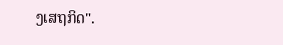ງເສຖກິດ".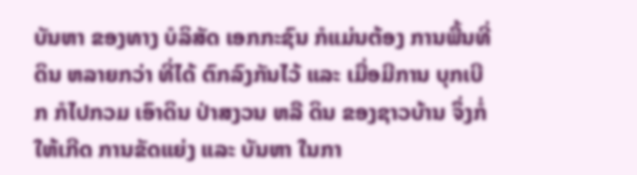ບັນຫາ ຂອງທາງ ບໍລິສັດ ເອກກະຊົນ ກໍແມ່ນຕ້ອງ ການພື້ນທີ່ດິນ ຫລາຍກວ່າ ທີ່ໄດ້ ຕົກລົງກັນໄວ້ ແລະ ເມື່ອມີການ ບຸກເບີກ ກໍໄປກວມ ເອົາດິນ ປ່າສງວນ ຫລື ດິນ ຂອງຊາວບ້ານ ຈຶ່ງກໍ່ໃຫ້ເກີດ ການຂັດແຍ່ງ ແລະ ບັນຫາ ໃນກາ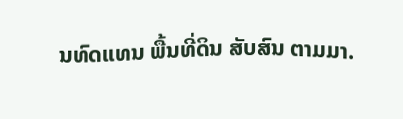ນທົດແທນ ພື້ນທີ່ດິນ ສັບສົນ ຕາມມາ.